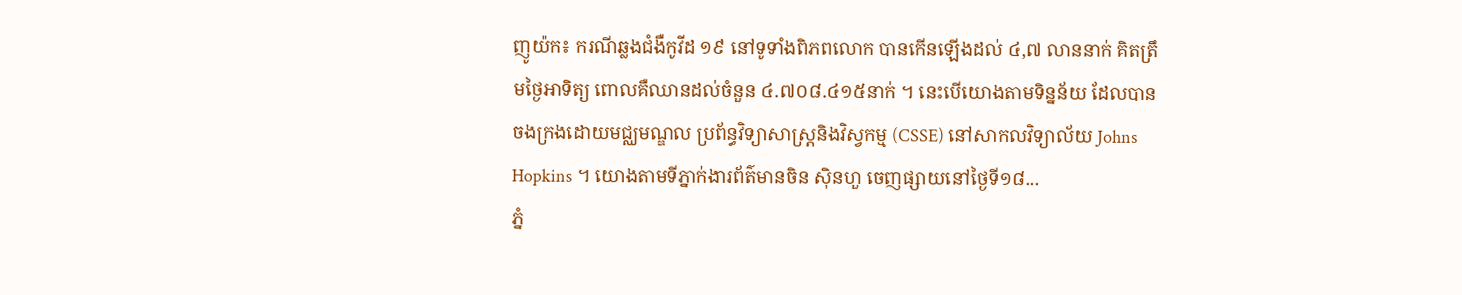ញូយ៉ក៖ ករណីឆ្លងជំងឺកូវីដ ១៩ នៅទូទាំងពិភពលោក បានកើនឡើងដល់ ៤,៧ លាននាក់ គិតត្រឹមថ្ងៃអាទិត្យ ពោលគឺឈានដល់ចំនួន ៤.៧០៨.៤១៥នាក់ ។ នេះបើយោងតាមទិន្នន័យ ដែលបានចងក្រងដោយមជ្ឈមណ្ឌល ប្រព័ន្ធវិទ្យាសាស្ត្រនិងវិស្វកម្ម (CSSE) នៅសាកលវិទ្យាល័យ Johns Hopkins ។ យោងតាមទីភ្នាក់ងារព័ត៌មានចិន ស៊ិនហួ ចេញផ្សាយនៅថ្ងៃទី១៨...
ភ្នំ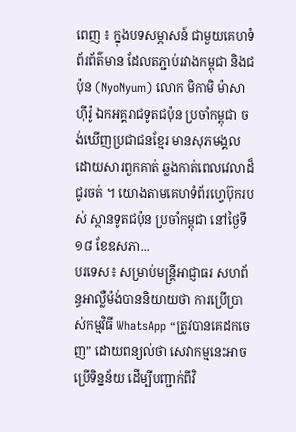ពេញ ៖ ក្នុងបទសម្ភាសន៍ ជាមួយគេហទំព័រព័ត៌មាន ដែលតភ្ជាប់រវាងកម្ពុជា និងជប៉ុន (NyoNyum) លោក មិកាមិ ម៉ាសាហ៊ីរ៉ូ ឯកអគ្គរាជទូតជប៉ុន ប្រចាំកម្ពុជា ចង់ឃើញប្រជាជនខ្មែរ មានសុភមង្គល ដោយសារពួកគាត់ ឆ្លងកាត់ពេលវេលាដ៏ជូរចត់ ។ យោងតាមគេហទំព័រហ្វេប៊ុករបស់ ស្ថានទូតជប៉ុន ប្រចាំកម្ពុជា នៅថ្ងៃទី១៨ ខែឧសភា...
បរទេស៖ សម្រាប់មន្រ្តីអាជ្ញាធរ សហព័ន្ធអាល្លឺម៉ង់បាននិយាយថា ការប្រើប្រាស់កម្មវិធី WhatsApp “ត្រូវបានគេដកចេញ” ដោយពន្យល់ថា សេវាកម្មនេះអាចប្រើទិន្នន័យ ដើម្បីបញ្ជាក់ពីវិ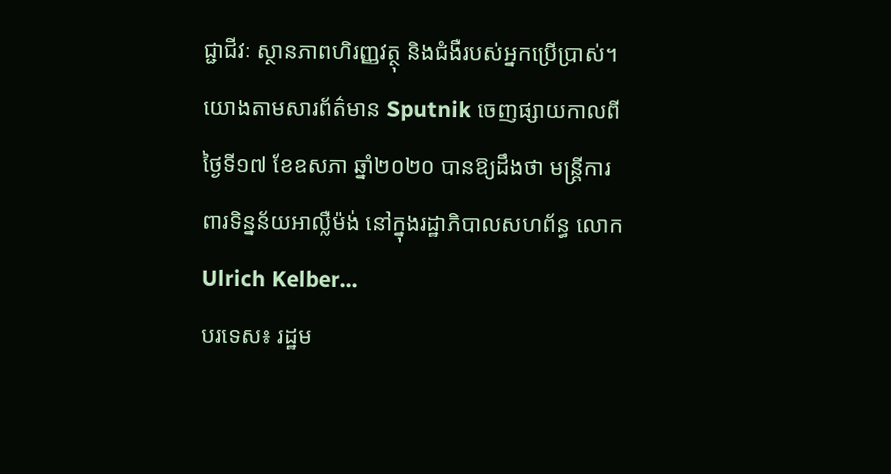ជ្ជាជីវៈ ស្ថានភាពហិរញ្ញវត្ថុ និងជំងឺរបស់អ្នកប្រើប្រាស់។ យោងតាមសារព័ត៌មាន Sputnik ចេញផ្សាយកាលពីថ្ងៃទី១៧ ខែឧសភា ឆ្នាំ២០២០ បានឱ្យដឹងថា មន្រ្តីការពារទិន្នន័យអាល្លឺម៉ង់ នៅក្នុងរដ្ឋាភិបាលសហព័ន្ធ លោក Ulrich Kelber...
បរទេស៖ រដ្ឋម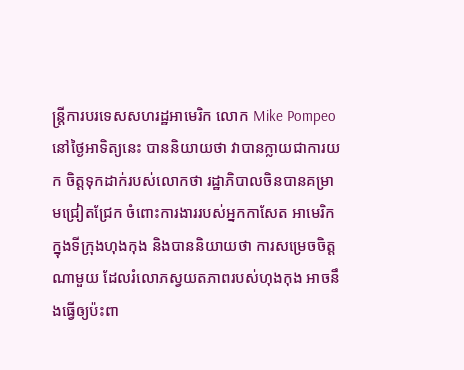ន្ត្រីការបរទេសសហរដ្ឋអាមេរិក លោក Mike Pompeo នៅថ្ងៃអាទិត្យនេះ បាននិយាយថា វាបានក្លាយជាការយក ចិត្តទុកដាក់របស់លោកថា រដ្ឋាភិបាលចិនបានគម្រាមជ្រៀតជ្រែក ចំពោះការងាររបស់អ្នកកាសែត អាមេរិកក្នុងទីក្រុងហុងកុង និងបាននិយាយថា ការសម្រេចចិត្តណាមួយ ដែលរំលោភស្វយតភាពរបស់ហុងកុង អាចនឹងធ្វើឲ្យប៉ះពា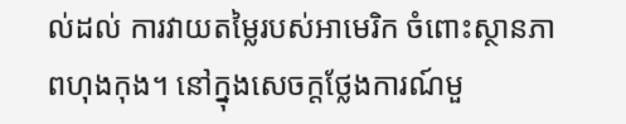ល់ដល់ ការវាយតម្លៃរបស់អាមេរិក ចំពោះស្ថានភាពហុងកុង។ នៅក្នុងសេចក្តថ្លែងការណ៍មួ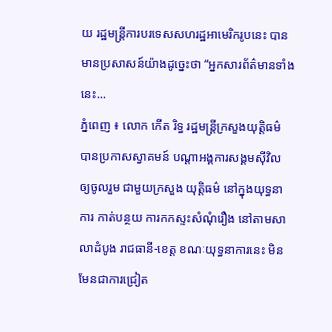យ រដ្ឋមន្ត្រីការបរទេសសហរដ្ឋអាមេរិករូបនេះ បានមានប្រសាសន៍យ៉ាងដូច្នេះថា “អ្នកសារព័ត៌មានទាំងនេះ...
ភ្នំពេញ ៖ លោក កើត រិទ្ធ រដ្ឋមន្រ្តីក្រសួងយុត្តិធម៌ បានប្រកាសស្វាគមន៍ បណ្ដាអង្គការសង្គមស៊ីវិល ឲ្យចូលរួម ជាមួយក្រសួង យុត្តិធម៌ នៅក្នុងយុទ្ធនាការ កាត់បន្ថយ ការកកស្ទះសំណុំរឿង នៅតាមសាលាដំបូង រាជធានី-ខេត្ត ខណៈយុទ្ធនាការនេះ មិនមែនជាការជ្រៀត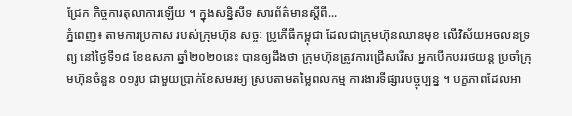ជ្រែក កិច្ចការតុលាការឡើយ ។ ក្នុងសន្និសីទ សារព័ត៌មានស្ដីពី...
ភ្នំពេញ៖ តាមការប្រកាស របស់ក្រុមហ៊ុន សច្ចៈ ប្រូភើធីកម្ពុជា ដែលជាក្រុមហ៊ុនឈានមុខ លើវិស័យអចលនទ្រព្យ នៅថ្ងៃទី១៨ ខែឧសភា ឆ្នាំ២០២០នេះ បានឲ្យដឹងថា ក្រុមហ៊ុនត្រូវការជ្រើសរើស អ្នកបើកបររថយន្ត ប្រចាំក្រុមហ៊ុនចំនួន ០១រូប ជាមួយប្រាក់ខែសមរម្យ ស្របតាមតម្លៃពលកម្ម ការងារទីផ្សារបច្ចុប្បន្ន ។ បក្ខភាពដែលអា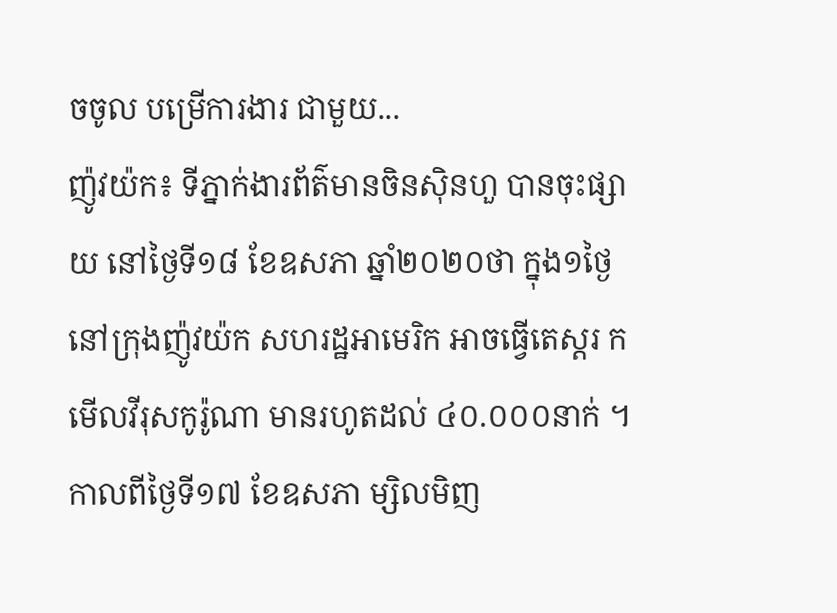ចចូល បម្រើការងារ ជាមួយ...
ញ៉ូវយ៉ក៖ ទីភ្នាក់ងារព័ត៌មានចិនស៊ិនហួ បានចុះផ្សាយ នៅថ្ងៃទី១៨ ខែឧសភា ឆ្នាំ២០២០ថា ក្នុង១ថ្ងៃ នៅក្រុងញ៉ូវយ៉ក សហរដ្ឋអាមេរិក អាចធ្វើតេស្តរ កមើលវីរុសកូរ៉ូណា មានរហូតដល់ ៤០.០០០នាក់ ។ កាលពីថ្ងៃទី១៧ ខែឧសភា ម្សិលមិញ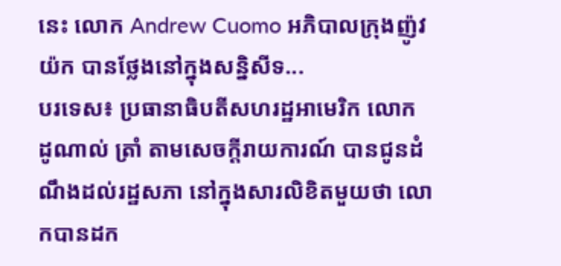នេះ លោក Andrew Cuomo អភិបាលក្រុងញ៉ូវយ៉ក បានថ្លែងនៅក្នុងសន្និសីទ...
បរទេស៖ ប្រធានាធិបតីសហរដ្ឋអាមេរិក លោក ដូណាល់ ត្រាំ តាមសេចក្តីរាយការណ៍ បានជូនដំណឹងដល់រដ្ឋសភា នៅក្នុងសារលិខិតមួយថា លោកបានដក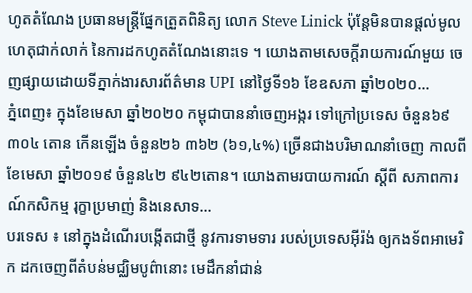ហូតតំណែង ប្រធានមន្ត្រីផ្នែកត្រួតពិនិត្យ លោក Steve Linick ប៉ុន្តែមិនបានផ្តល់មូលហេតុជាក់លាក់ នៃការដកហូតតំណែងនោះទេ ។ យោងតាមសេចក្តីរាយការណ៍មួយ ចេញផ្សាយដោយទីភ្នាក់ងារសារព័ត៌មាន UPI នៅថ្ងៃទី១៦ ខែឧសភា ឆ្នាំ២០២០...
ភ្នំពេញ៖ ក្នុងខែមេសា ឆ្នាំ២០២០ កម្ពុជាបាននាំចេញអង្ករ ទៅក្រៅប្រទេស ចំនួន៦៩ ៣០៤ តោន កើនឡើង ចំនួន២៦ ៣៦២ (៦១,៤%) ច្រើនជាងបរិមាណនាំចេញ កាលពីខែមេសា ឆ្នាំ២០១៩ ចំនួន៤២ ៩៤២តោន។ យោងតាមរបាយការណ៍ ស្ដីពី សភាពការណ៍កសិកម្ម រុក្ខាប្រមាញ់ និងនេសាទ...
បរទេស ៖ នៅក្នុងដំណើរបង្កើតជាថ្មី នូវការទាមទារ របស់ប្រទេសអ៊ីរ៉ង់ ឲ្យកងទ័ពអាមេរិក ដកចេញពីតំបន់មជ្ឈិមបូព៌ានោះ មេដឹកនាំជាន់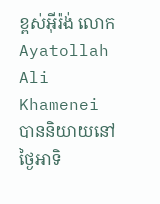ខ្ពស់អ៊ីរ៉ង់ លោក Ayatollah Ali Khamenei បាននិយាយនៅថ្ងៃអាទិ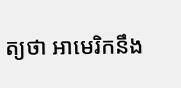ត្យថា អាមេរិកនឹង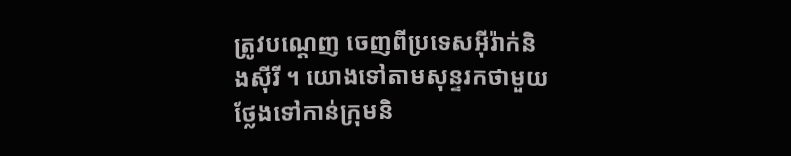ត្រូវបណ្ដេញ ចេញពីប្រទេសអ៊ីរ៉ាក់និងស៊ីរី ។ យោងទៅតាមសុន្ទរកថាមួយ ថ្លែងទៅកាន់ក្រុមនិ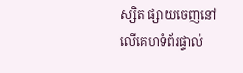ស្សិត ផ្សាយចេញនៅលើគេហទំព័រផ្ទាល់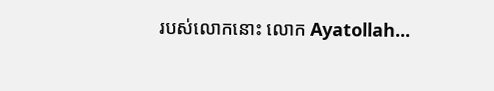របស់លោកនោះ លោក Ayatollah...